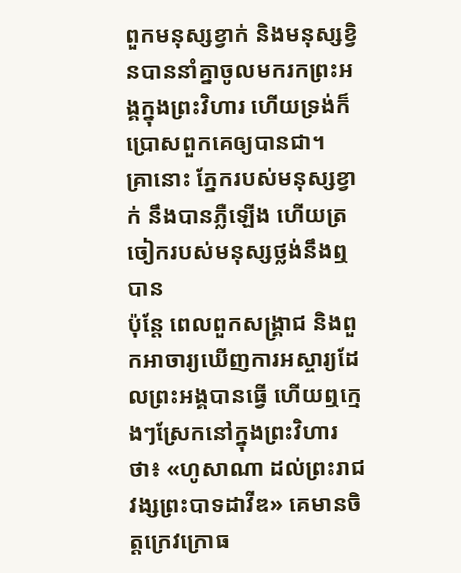ពួកមនុស្សខ្វាក់ និងមនុស្សខ្វិនបាននាំគ្នាចូលមករកព្រះអង្គក្នុងព្រះវិហារ ហើយទ្រង់ក៏ប្រោសពួកគេឲ្យបានជា។
គ្រានោះ ភ្នែករបស់មនុស្សខ្វាក់ នឹងបានភ្លឺឡើង ហើយត្រចៀករបស់មនុស្សថ្លង់នឹងឮបាន
ប៉ុន្តែ ពេលពួកសង្គ្រាជ និងពួកអាចារ្យឃើញការអស្ចារ្យដែលព្រះអង្គបានធ្វើ ហើយឮក្មេងៗស្រែកនៅក្នុងព្រះវិហារថា៖ «ហូសាណា ដល់ព្រះរាជវង្សព្រះបាទដាវីឌ» គេមានចិត្តក្រេវក្រោធ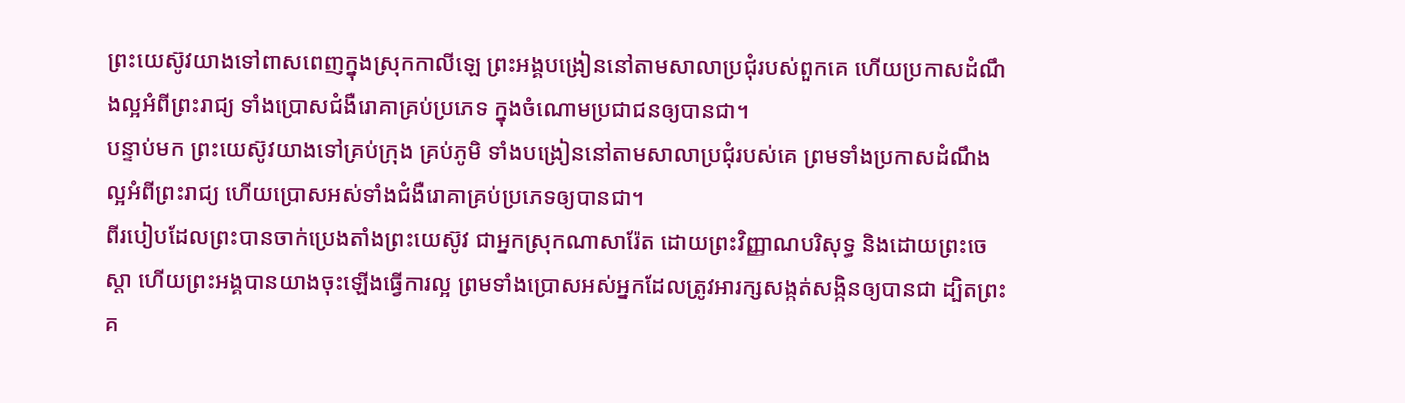ព្រះយេស៊ូវយាងទៅពាសពេញក្នុងស្រុកកាលីឡេ ព្រះអង្គបង្រៀននៅតាមសាលាប្រជុំរបស់ពួកគេ ហើយប្រកាសដំណឹងល្អអំពីព្រះរាជ្យ ទាំងប្រោសជំងឺរោគាគ្រប់ប្រភេទ ក្នុងចំណោមប្រជាជនឲ្យបានជា។
បន្ទាប់មក ព្រះយេស៊ូវយាងទៅគ្រប់ក្រុង គ្រប់ភូមិ ទាំងបង្រៀននៅតាមសាលាប្រជុំរបស់គេ ព្រមទាំងប្រកាសដំណឹងល្អអំពីព្រះរាជ្យ ហើយប្រោសអស់ទាំងជំងឺរោគាគ្រប់ប្រភេទឲ្យបានជា។
ពីរបៀបដែលព្រះបានចាក់ប្រេងតាំងព្រះយេស៊ូវ ជាអ្នកស្រុកណាសារ៉ែត ដោយព្រះវិញ្ញាណបរិសុទ្ធ និងដោយព្រះចេស្តា ហើយព្រះអង្គបានយាងចុះឡើងធ្វើការល្អ ព្រមទាំងប្រោសអស់អ្នកដែលត្រូវអារក្សសង្កត់សង្កិនឲ្យបានជា ដ្បិតព្រះគ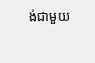ង់ជាមួយ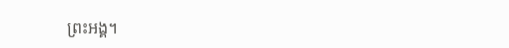ព្រះអង្គ។